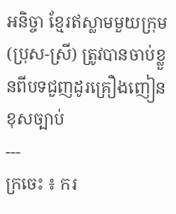អនិច្ចា ខ្មែរឥស្លាមមួយក្រុម (ប្រុស-ស្រី) ត្រូវបានចាប់ខ្លួនពីបទជួញដូរគ្រឿងញៀនខុសច្បាប់
---
ក្រចេះ ៖ ករ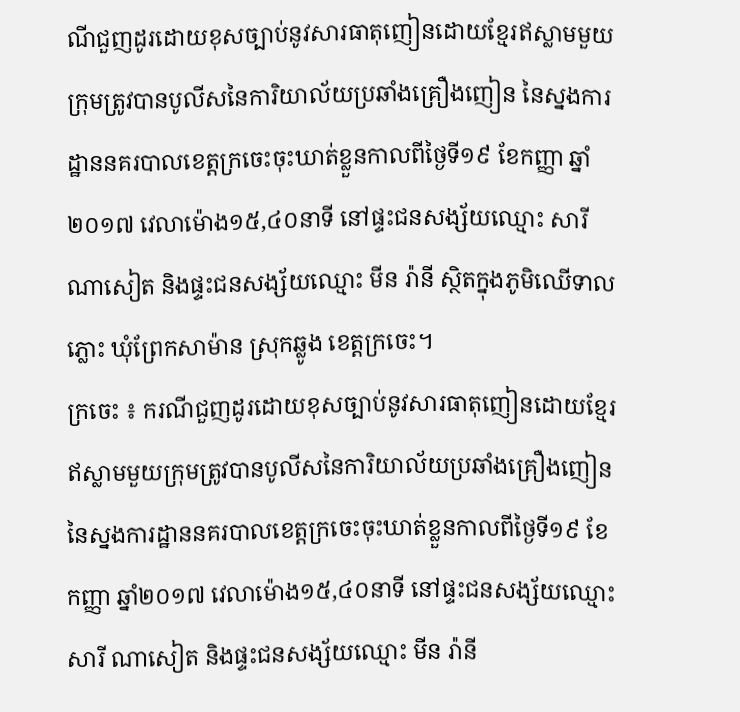ណីជួញដូរដោយខុសច្បាប់នូវសារធាតុញៀនដោយខ្មែរឥស្លាមមួយក្រុមត្រូវបានបូលីសនៃការិយាល័យប្រឆាំងគ្រឿងញៀន នៃស្នងការដ្ឋាននគរបាលខេត្តក្រចេះចុះឃាត់ខ្លួនកាលពីថ្ងៃទី១៩ ខែកញ្ញា ឆ្នាំ២០១៧ វេលាម៉ោង១៥,៤០នាទី នៅផ្ទះជនសង្ស័យឈ្មោះ សារី ណាសៀត និងផ្ទះជនសង្ស័យឈ្មោះ មីន រ៉ានី ស្ថិតក្នុងភូមិឈើទាលភ្លោះ ឃុំព្រែកសាម៉ាន ស្រុកឆ្លូង ខេត្តក្រចេះ។
ក្រចេះ ៖ ករណីជួញដូរដោយខុសច្បាប់នូវសារធាតុញៀនដោយខ្មែរឥស្លាមមួយក្រុមត្រូវបានបូលីសនៃការិយាល័យប្រឆាំងគ្រឿងញៀន នៃស្នងការដ្ឋាននគរបាលខេត្តក្រចេះចុះឃាត់ខ្លួនកាលពីថ្ងៃទី១៩ ខែកញ្ញា ឆ្នាំ២០១៧ វេលាម៉ោង១៥,៤០នាទី នៅផ្ទះជនសង្ស័យឈ្មោះ សារី ណាសៀត និងផ្ទះជនសង្ស័យឈ្មោះ មីន រ៉ានី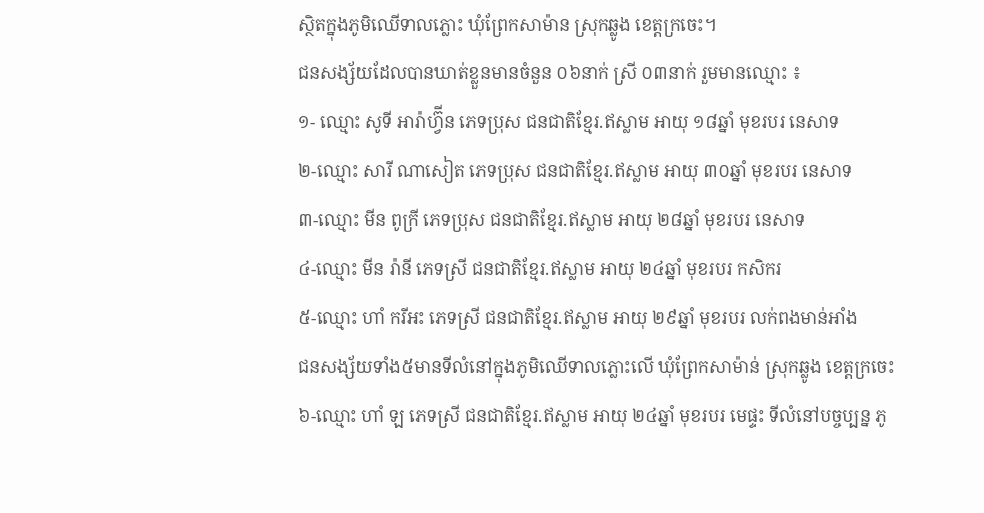ស្ថិតក្នុងភូមិឈើទាលភ្លោះ ឃុំព្រែកសាម៉ាន ស្រុកឆ្លូង ខេត្តក្រចេះ។
ជនសង្ស័យដែលបានឃាត់ខ្លួនមានចំនួន ០៦នាក់ ស្រី ០៣នាក់ រួមមានឈ្មោះ ៖
១- ឈ្មោះ សូទី អារ៉ាហ្វ៊ីន ភេទប្រុស ជនជាតិខ្មែរ.ឥស្លាម អាយុ ១៨ឆ្នាំ មុខរបរ នេសាទ
២-ឈ្មោះ សារី ណាសៀត ភេទប្រុស ជនជាតិខ្មែរ.ឥស្លាម អាយុ ៣០ឆ្នាំ មុខរបរ នេសាទ
៣-ឈ្មោះ មីន ពូក្រី ភេទប្រុស ជនជាតិខ្មែរ.ឥស្លាម អាយុ ២៨ឆ្នាំ មុខរបរ នេសាទ
៤-ឈ្មោះ មីន រ៉ានី ភេទស្រី ជនជាតិខ្មែរ.ឥស្លាម អាយុ ២៤ឆ្នាំ មុខរបរ កសិករ
៥-ឈ្មោះ ហាំ ករីអះ ភេទស្រី ជនជាតិខ្មែរ.ឥស្លាម អាយុ ២៩ឆ្នាំ មុខរបរ លក់ពងមាន់អាំង
ជនសង្ស័យទាំង៥មានទីលំនៅក្នុងភូមិឈើទាលភ្លោះលើ ឃុំព្រែកសាម៉ាន់ ស្រុកឆ្លូង ខេត្តក្រចេះ
៦-ឈ្មោះ ហាំ ឡ ភេទស្រី ជនជាតិខ្មែរ.ឥស្លាម អាយុ ២៤ឆ្នាំ មុខរបរ មេផ្ទះ ទីលំនៅបច្ចប្បន្ន ភូ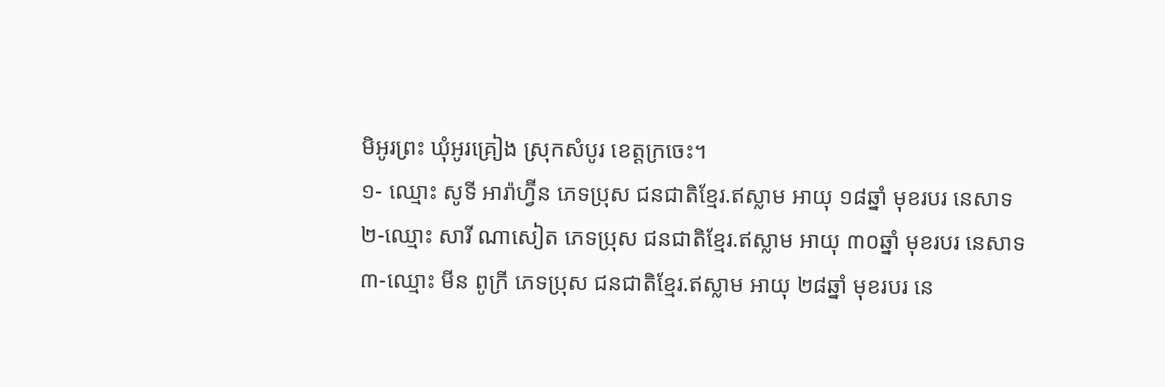មិអូរព្រះ ឃុំអូរគ្រៀង ស្រុកសំបូរ ខេត្តក្រចេះ។
១- ឈ្មោះ សូទី អារ៉ាហ្វ៊ីន ភេទប្រុស ជនជាតិខ្មែរ.ឥស្លាម អាយុ ១៨ឆ្នាំ មុខរបរ នេសាទ
២-ឈ្មោះ សារី ណាសៀត ភេទប្រុស ជនជាតិខ្មែរ.ឥស្លាម អាយុ ៣០ឆ្នាំ មុខរបរ នេសាទ
៣-ឈ្មោះ មីន ពូក្រី ភេទប្រុស ជនជាតិខ្មែរ.ឥស្លាម អាយុ ២៨ឆ្នាំ មុខរបរ នេ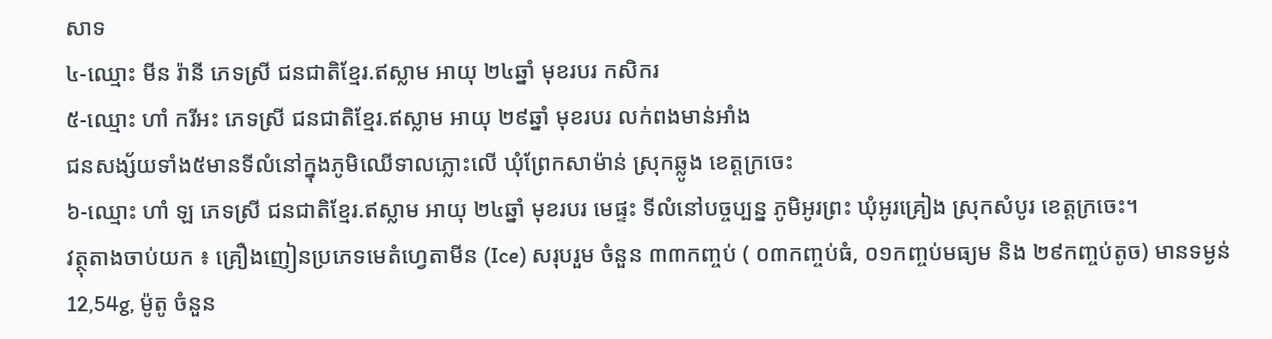សាទ
៤-ឈ្មោះ មីន រ៉ានី ភេទស្រី ជនជាតិខ្មែរ.ឥស្លាម អាយុ ២៤ឆ្នាំ មុខរបរ កសិករ
៥-ឈ្មោះ ហាំ ករីអះ ភេទស្រី ជនជាតិខ្មែរ.ឥស្លាម អាយុ ២៩ឆ្នាំ មុខរបរ លក់ពងមាន់អាំង
ជនសង្ស័យទាំង៥មានទីលំនៅក្នុងភូមិឈើទាលភ្លោះលើ ឃុំព្រែកសាម៉ាន់ ស្រុកឆ្លូង ខេត្តក្រចេះ
៦-ឈ្មោះ ហាំ ឡ ភេទស្រី ជនជាតិខ្មែរ.ឥស្លាម អាយុ ២៤ឆ្នាំ មុខរបរ មេផ្ទះ ទីលំនៅបច្ចប្បន្ន ភូមិអូរព្រះ ឃុំអូរគ្រៀង ស្រុកសំបូរ ខេត្តក្រចេះ។
វត្ថុតាងចាប់យក ៖ គ្រឿងញៀនប្រភេទមេតំហ្វេតាមីន (Ice) សរុបរួម ចំនួន ៣៣កញ្ចប់ ( ០៣កញ្ចប់ធំ, ០១កញ្ចប់មធ្យម និង ២៩កញ្ចប់តូច) មានទម្ងន់ 12,54g, ម៉ូតូ ចំនួន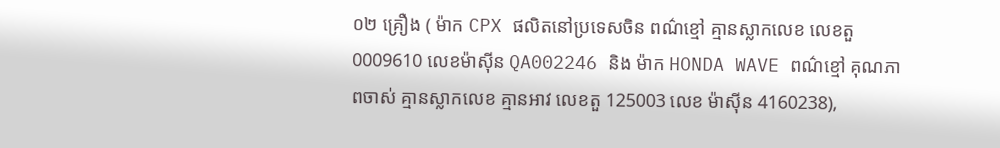០២ គ្រឿង ( ម៉ាក CPX ផលិតនៅប្រទេសចិន ពណ៌ខ្មៅ គ្មានស្លាកលេខ លេខតួ 0009610 លេខម៉ាស៊ីន QA002246 និង ម៉ាក HONDA WAVE ពណ៌ខ្មៅ គុណភាពចាស់ គ្មានស្លាកលេខ គ្មានអាវ លេខតួ 125003 លេខ ម៉ាស៊ីន 4160238),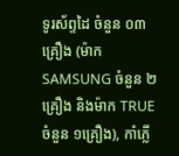ទូរស័ព្ទដៃ ចំនួន ០៣គ្រឿង (ម៉ាក SAMSUNG ចំនួន ២គ្រឿង និងម៉ាក TRUE ចំនួន ១គ្រឿង), កាំភ្លើ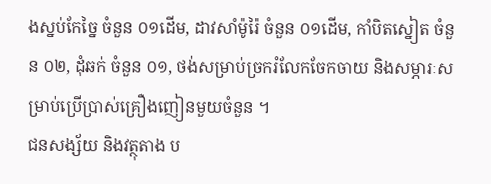ងស្នប់កែច្នៃ ចំនួន ០១ដើម, ដាវសាំម៉ូរ៉ៃ ចំនួន ០១ដើម, កាំបិតស្នៀត ចំនួន ០២, ដុំឆក់ ចំនួន ០១, ថង់សម្រាប់ច្រករំលែកចែកចាយ និងសម្ភារៈសម្រាប់ប្រើប្រាស់គ្រឿងញៀនមួយចំនួន ។
ជនសង្ស័យ និងវត្ថុតាង ប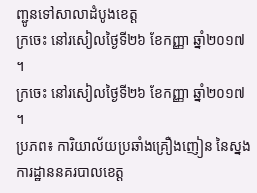ញ្ជូនទៅសាលាដំបូងខេត្ត
ក្រចេះ នៅរសៀលថ្ងៃទី២៦ ខែកញ្ញា ឆ្នាំ២០១៧ ។
ក្រចេះ នៅរសៀលថ្ងៃទី២៦ ខែកញ្ញា ឆ្នាំ២០១៧ ។
ប្រភព៖ ការិយាល័យប្រឆាំងគ្រឿងញៀន នៃស្នងការដ្ឋាននគរបាលខេត្ត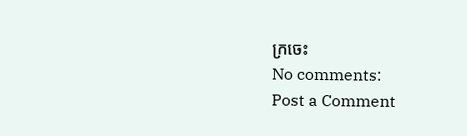ក្រចេះ
No comments:
Post a Comment